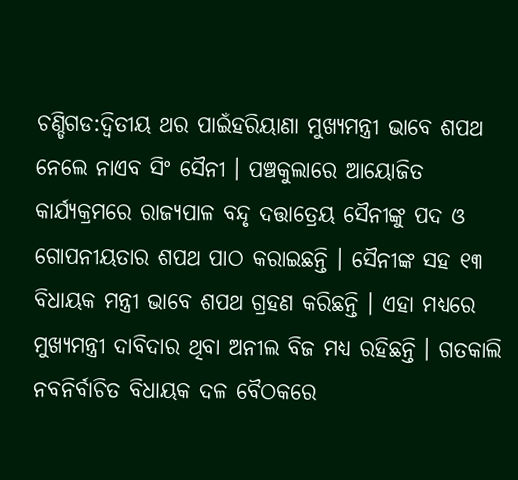ଚଣ୍ଡିଗଡ:ଦ୍ବିତୀୟ ଥର ପାଇଁହରିୟାଣା ମୁଖ୍ୟମନ୍ତ୍ରୀ ଭାବେ ଶପଥ ନେଲେ ନାଏବ ସିଂ ସୈନୀ । ପଞ୍ଚକୁଲାରେ ଆୟୋଜିତ କାର୍ଯ୍ୟକ୍ରମରେ ରାଜ୍ୟପାଳ ବନ୍ଦୃ ଦତ୍ତାତ୍ରେୟ ସୈନୀଙ୍କୁ ପଦ ଓ ଗୋପନୀୟତାର ଶପଥ ପାଠ କରାଇଛନ୍ତି । ସୈନୀଙ୍କ ସହ ୧୩ ବିଧାୟକ ମନ୍ତ୍ରୀ ଭାବେ ଶପଥ ଗ୍ରହଣ କରିଛନ୍ତି । ଏହା ମଧ୍ୟରେ ମୁଖ୍ୟମନ୍ତ୍ରୀ ଦାବିଦାର ଥିବା ଅନୀଲ ବିଜ ମଧ୍ୟ ରହିଛନ୍ତି । ଗତକାଲି ନବନିର୍ବାଚିତ ବିଧାୟକ ଦଳ ବୈଠକରେ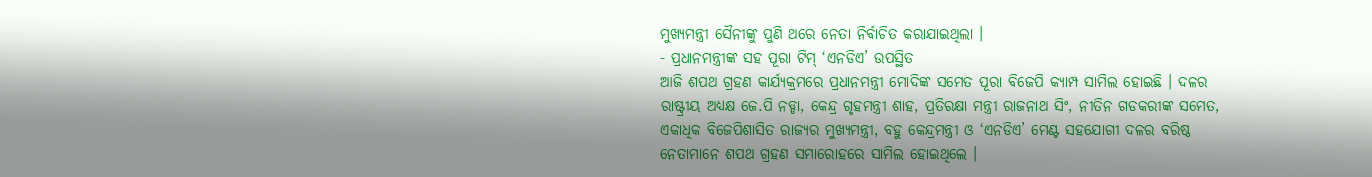ମୁଖ୍ୟମନ୍ତ୍ରୀ ସୈନୀଙ୍କୁ ପୁଣି ଥରେ ନେତା ନିର୍ବାଚିତ କରାଯାଇଥିଲା ।
- ପ୍ରଧାନମନ୍ତ୍ରୀଙ୍କ ସହ ପୂରା ଟିମ୍ ‘ଏନଡିଏ’ ଉପସ୍ଥିତ
ଆଜି ଶପଥ ଗ୍ରହଣ କାର୍ଯ୍ୟକ୍ରମରେ ପ୍ରଧାନମନ୍ତ୍ରୀ ମୋଦିଙ୍କ ସମେତ ପୂରା ବିଜେପି କ୍ୟାମ୍ପ ସାମିଲ ହୋଇଛି । ଦଳର ରାଷ୍ଟ୍ରୀୟ ଅଧ୍ୟକ୍ଷ ଜେ.ପି ନଡ୍ଡା, କେନ୍ଦ୍ର ଗୃହମନ୍ତ୍ରୀ ଶାହ, ପ୍ରତିରକ୍ଷା ମନ୍ତ୍ରୀ ରାଜନାଥ ସିଂ, ନୀତିନ ଗଡକରୀଙ୍କ ସମେତ, ଏକାଧିକ ବିଜେପିଶାସିତ ରାଜ୍ୟର ମୁଖ୍ୟମନ୍ତ୍ରୀ, ବହୁ କେନ୍ଦ୍ରମନ୍ତ୍ରୀ ଓ ‘ଏନଡିଏ’ ମେଣ୍ଟ ସହଯୋଗୀ ଦଳର ବରିଷ୍ଠ ନେତାମାନେ ଶପଥ ଗ୍ରହଣ ସମାରୋହରେ ସାମିଲ ହୋଇଥିଲେ ।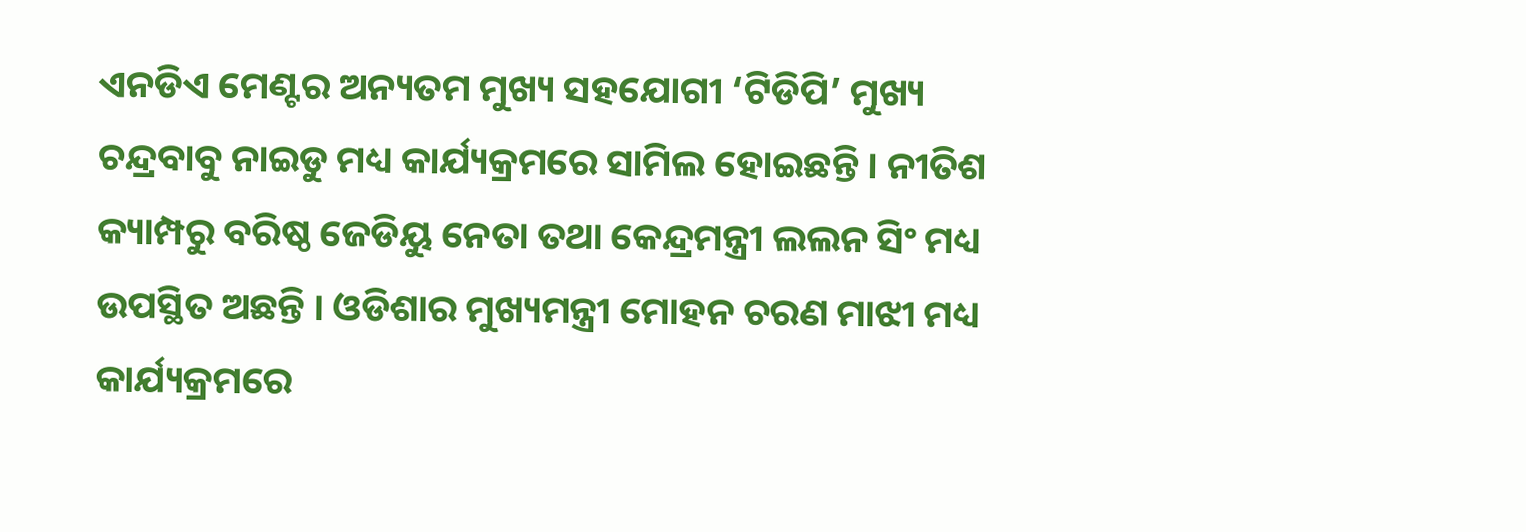ଏନଡିଏ ମେଣ୍ଟର ଅନ୍ୟତମ ମୁଖ୍ୟ ସହଯୋଗୀ ‘ଟିଡିପି’ ମୁଖ୍ୟ ଚନ୍ଦ୍ରବାବୁ ନାଇଡୁ ମଧ୍ୟ କାର୍ଯ୍ୟକ୍ରମରେ ସାମିଲ ହୋଇଛନ୍ତି । ନୀତିଶ କ୍ୟାମ୍ପରୁ ବରିଷ୍ଠ ଜେଡିୟୁ ନେତା ତଥା କେନ୍ଦ୍ରମନ୍ତ୍ରୀ ଲଲନ ସିଂ ମଧ୍ୟ ଉପସ୍ଥିତ ଅଛନ୍ତି । ଓଡିଶାର ମୁଖ୍ୟମନ୍ତ୍ରୀ ମୋହନ ଚରଣ ମାଝୀ ମଧ୍ୟ କାର୍ଯ୍ୟକ୍ରମରେ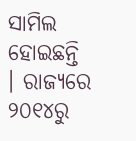ସାମିଲ ହୋଇଛନ୍ତି । ରାଜ୍ୟରେ ୨୦୧୪ରୁ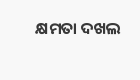କ୍ଷମତା ଦଖଲ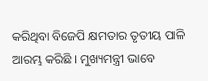କରିଥିବା ବିଜେପି କ୍ଷମତାର ତୃତୀୟ ପାଳି ଆରମ୍ଭ କରିଛି । ମୁଖ୍ୟମନ୍ତ୍ରୀ ଭାବେ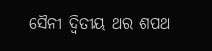ସୈନୀ ଦ୍ବିତୀୟ ଥର ଶପଥ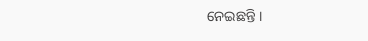ନେଇଛନ୍ତି ।